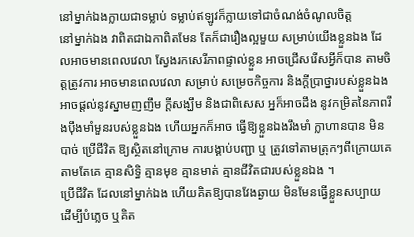នៅម្នាក់ឯងក្លាយជាទម្លាប់ ទម្លាប់ឥឡូវក៏ក្លាយទៅជាចំណង់ចំណូលចិត្ត
នៅម្នាក់ឯង វាពិតជាឯកាពិតមែន តែក៏ជារឿងល្អមួយ សម្រាប់យើងខ្លួនឯង ដែលអាចមានពេលវេលា ស្វែងរកសេរីភាពផ្ទាល់ខ្លួន អាចជ្រើសរើសអ្វីក៏បាន តាមចិត្តត្រូវការ អាចមានពេលវេលា សម្រាប់ សម្រេចកិច្ចការ និងក្ដីប្រាថ្នារបស់ខ្លួនឯង អាចផ្ដល់នូវស្នាមញញឹម ក្ដីសង្ឃឹម និងជាពិសេស អ្នក៏អាចដឹង នូវកម្រិតនៃភាពរឹងប៉ឹងមាំមួនរបស់ខ្លួនឯង ហើយអ្នកក៏អាច ធ្វើឱ្យខ្លួនឯងរឹងមាំ ក្លាហានបាន មិនបាច់ ប្រើជីវិត ឱ្យស្ថិតនៅក្រោម ការបង្គាប់បញ្ជា ឬ ត្រូវទៅតាមត្រុកៗពីក្រោយគេ តាមតែគេ គ្មានសិទ្ធិ គ្មានមុខ គ្មានមាត់ គ្មានជីវិតជារបស់ខ្លួនឯង ។
ប្រើជីវិត ដែលនៅម្នាក់ឯង ហើយគិតឱ្យបានវែងឆ្ងាយ មិនមែនធ្វើខ្លួនសប្បាយ ដើម្បីបំភ្លេច ឬគិត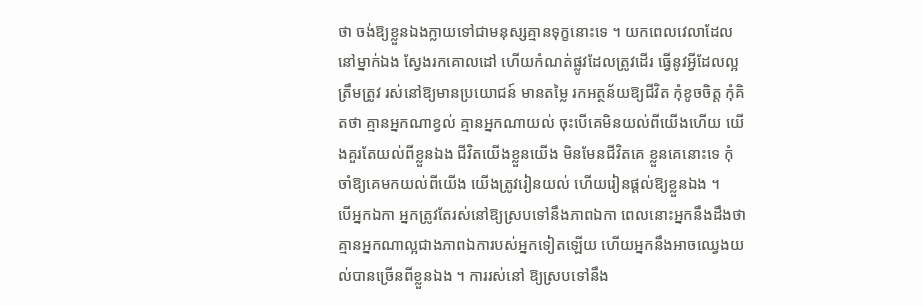ថា ចង់ឱ្យខ្លួនឯងក្លាយទៅជាមនុស្សគ្មានទុក្ខនោះទេ ។ យកពេលវេលាដែលនៅម្នាក់ឯង ស្វែងរកគោលដៅ ហើយកំណត់ផ្លូវដែលត្រូវដើរ ធ្វើនូវអ្វីដែលល្អ ត្រឹមត្រូវ រស់នៅឱ្យមានប្រយោជន៍ មានតម្លៃ រកអត្ថន័យឱ្យជីវិត កុំខូចចិត្ត កុំគិតថា គ្មានអ្នកណាខ្វល់ គ្មានអ្នកណាយល់ ចុះបើគេមិនយល់ពីយើងហើយ យើងគួរតែយល់ពីខ្លួនឯង ជីវិតយើងខ្លួនយើង មិនមែនជីវិតគេ ខ្លួនគេនោះទេ កុំចាំឱ្យគេមកយល់ពីយើង យើងត្រូវរៀនយល់ ហើយរៀនផ្ដល់ឱ្យខ្លួនឯង ។
បើអ្នកឯកា អ្នកត្រូវតែរស់នៅឱ្យស្របទៅនឹងភាពឯកា ពេលនោះអ្នកនឹងដឹងថា គ្មានអ្នកណាល្អជាងភាពឯការបស់អ្នកទៀតឡើយ ហើយអ្នកនឹងអាចឈ្វេងយល់បានច្រើនពីខ្លួនឯង ។ ការរស់នៅ ឱ្យស្របទៅនឹង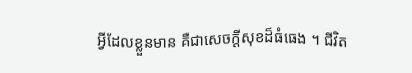អ្វីដែលខ្លួនមាន គឺជាសេចក្ដីសុខដ៏ធំធេង ។ ជីវិត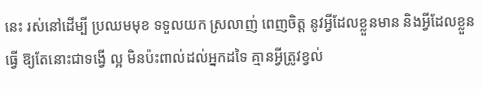នេះ រស់នៅដើម្បី ប្រឈមមុខ ទទួលយក ស្រលាញ់ ពេញចិត្ត នូវអ្វីដែលខ្លួនមាន និងអ្វីដែលខ្លួនធ្វើ ឱ្យតែនោះជាទង្វើ ល្អ មិនប៉ះពាល់ដល់អ្នកដទៃ គ្មានអ្វីត្រូវខ្វល់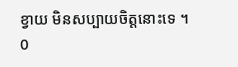ខ្វាយ មិនសប្បាយចិត្តនោះទេ ។
0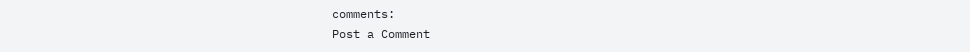comments:
Post a Comment